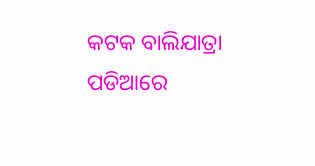କଟକ ବାଲିଯାତ୍ରା ପଡିଆରେ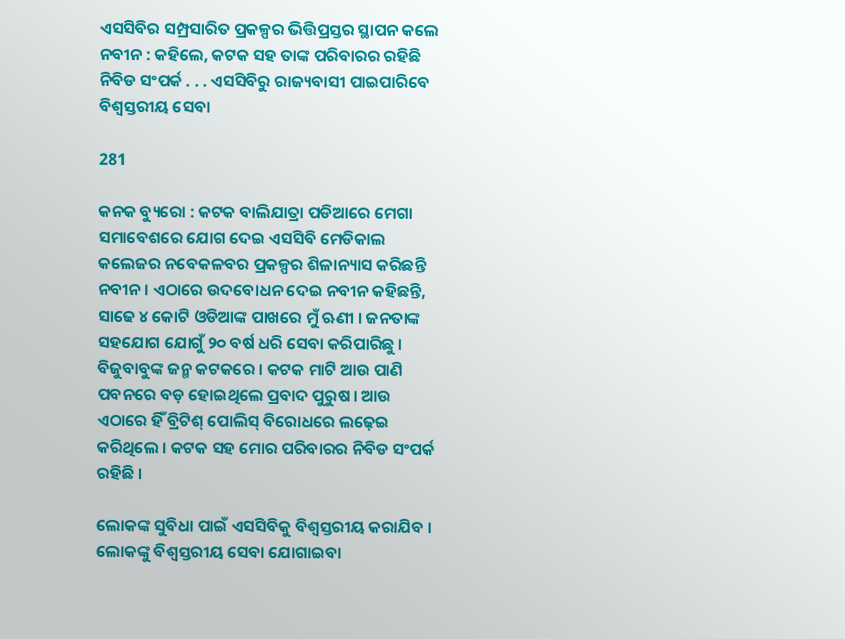ଏସସିବିର ସମ୍ପ୍ରସାରିତ ପ୍ରକଳ୍ପର ଭିତ୍ତିପ୍ରସ୍ତର ସ୍ଥାପନ କଲେ ନବୀନ : କହିଲେ, କଟକ ସହ ତାଙ୍କ ପରିବାରର ରହିଛି ନିବିଡ ସଂପର୍କ . . . ଏସସିବିରୁ ରାଜ୍ୟବାସୀ ପାଇପାରିବେ ବିଶ୍ୱସ୍ତରୀୟ ସେବା

281

କନକ ବ୍ୟୁରୋ : କଟକ ବାଲିଯାତ୍ରା ପଡିଆରେ ମେଗା ସମାବେଶରେ ଯୋଗ ଦେଇ ଏସସିବି ମେଡିକାଲ କଲେଜର ନବେକଳବର ପ୍ରକଳ୍ପର ଶିଳାନ୍ୟାସ କରିଛନ୍ତି ନବୀନ । ଏଠାରେ ଉଦବୋଧନ ଦେଇ ନବୀନ କହିଛନ୍ତି, ସାଢେ ୪ କୋଟି ଓଡିଆଙ୍କ ପାଖରେ ମୁଁ ଋଣୀ । ଜନତାଙ୍କ ସହଯୋଗ ଯୋଗୁଁ ୨୦ ବର୍ଷ ଧରି ସେବା କରିପାରିଛୁ । ବିଜୁବାବୁଙ୍କ ଜନ୍ମ କଟକରେ । କଟକ ମାଟି ଆଉ ପାଣି ପବନରେ ବଡ଼ ହୋଇଥିଲେ ପ୍ରବାଦ ପୁରୁଷ । ଆଉ ଏଠାରେ ହିଁ ବ୍ରିଟିଶ୍ ପୋଲିସ୍ ବିରୋଧରେ ଲଢ଼େଇ କରିଥିଲେ । କଟକ ସହ ମୋର ପରିବାରର ନିବିଡ ସଂପର୍କ ରହିଛି ।

ଲୋକଙ୍କ ସୁବିଧା ପାଇଁ ଏସସିବିକୁ ବିଶ୍ୱସ୍ତରୀୟ କରାଯିବ । ଲୋକଙ୍କୁ ବିଶ୍ୱସ୍ତରୀୟ ସେବା ଯୋଗାଇବା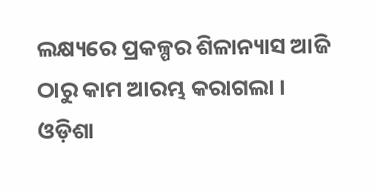ଲକ୍ଷ୍ୟରେ ପ୍ରକଳ୍ପର ଶିଳାନ୍ୟାସ ଆଜି ଠାରୁ କାମ ଆରମ୍ଭ କରାଗଲା । ଓଡ଼ିଶା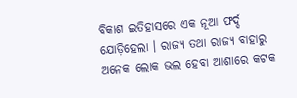ବିକାଶ ଇତିହାସରେ ଏକ ନୂଆ ଫର୍ଦ୍ଦ ଯୋଡ଼ିହେଲା । ରାଜ୍ୟ ତଥା ରାଜ୍ୟ ବାହାରୁ ଅନେକ ଲୋକ ଭଲ ହେବା ଆଶାରେ କଟକ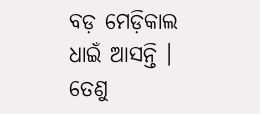ବଡ଼ ମେଡ଼ିକାଲ ଧାଇଁ ଆସନ୍ତି । ତେଣୁ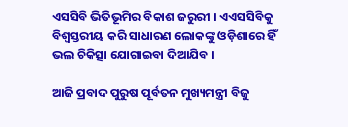ଏସସିବି ଭିତିଭୂମିର ବିକାଶ ଜରୁରୀ । ଏଏସସିବିକୁ ବିଶ୍ୱସ୍ତରୀୟ କରି ସାଧାରଣ ଲୋକଙ୍କୁ ଓଡ଼ିଶାରେ ହିଁ ଭଲ ଚିକିତ୍ସା ଯୋଗାଇବା ଦିଆଯିବ ।

ଆଜି ପ୍ରବାଦ ପୁରୁଷ ପୂର୍ବତନ ମୁଖ୍ୟମନ୍ତ୍ରୀ ବିଜୁ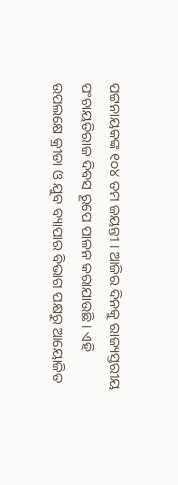ପଟ୍ଟନାୟକଙ୍କ ୧୦୪ ତମ ଜୟନ୍ତୀ । ଆଜିର ଦିନକୁ ରାଜ୍ୟସ୍ତରୀୟ ପଂଚାୟତିରାଜ ଦିବସ ରୂପେ ପାଳନ କରାଯାଉଛି । ଏହି ଉପଲକ୍ଷେ କ୍ରୀଡା ଓ ଯୁବ ବ୍ୟାପାର ବିଭାଗ ପକ୍ଷରୁ ଆୟୋଜିତ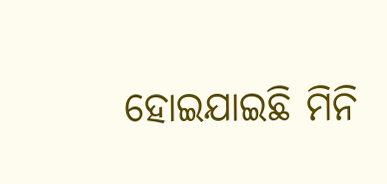ହୋଇଯାଇଛି ମିନି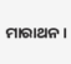ମାରାଥନ ।